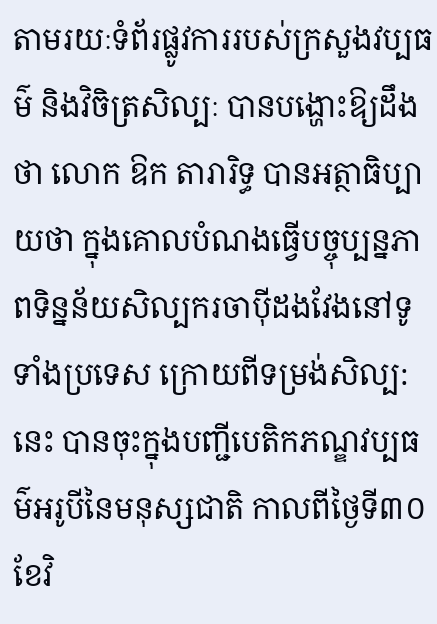តាមរយៈទំព័រផ្លូវការរបស់ក្រសួងវប្បធម៌ និងវិចិត្រសិល្បៈ បានបង្ហោះឱ្យដឹងថា លោក ឱក តារារិទ្ធ បានអត្ថាធិប្បាយថា ក្នុងគោលបំណងធ្វើបច្ចុប្បន្នភាពទិន្នន័យសិល្បករចាប៉ីដងវែងនៅទូទាំងប្រទេស ក្រោយពីទម្រង់សិល្ប:នេះ បានចុះក្នុងបញ្ជីបេតិកភណ្ឌវប្បធម៌អរូបីនៃមនុស្សជាតិ កាលពីថ្ងៃទី៣០ ខែវិ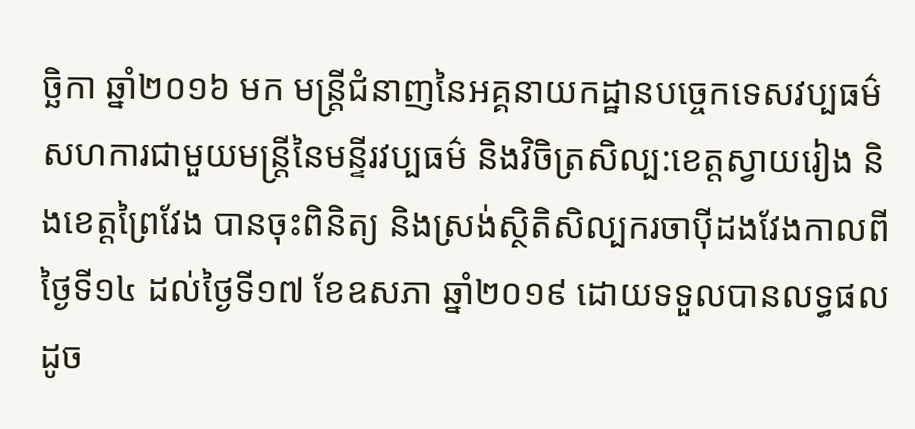ច្ឆិកា ឆ្នាំ២០១៦ មក មន្រ្តីជំនាញនៃអគ្គនាយកដ្ឋានបច្ចេកទេសវប្បធម៌ សហការជាមួយមន្រ្តីនៃមន្ទីរវប្បធម៌ និងវិចិត្រសិល្ប:ខេត្តស្វាយរៀង និងខេត្តព្រៃវែង បានចុះពិនិត្យ និងស្រង់ស្ថិតិសិល្បករចាប៉ីដងវែងកាលពីថ្ងៃទី១៤ ដល់ថ្ងៃទី១៧ ខែឧសភា ឆ្នាំ២០១៩ ដោយទទួលបានលទ្ធផលដូច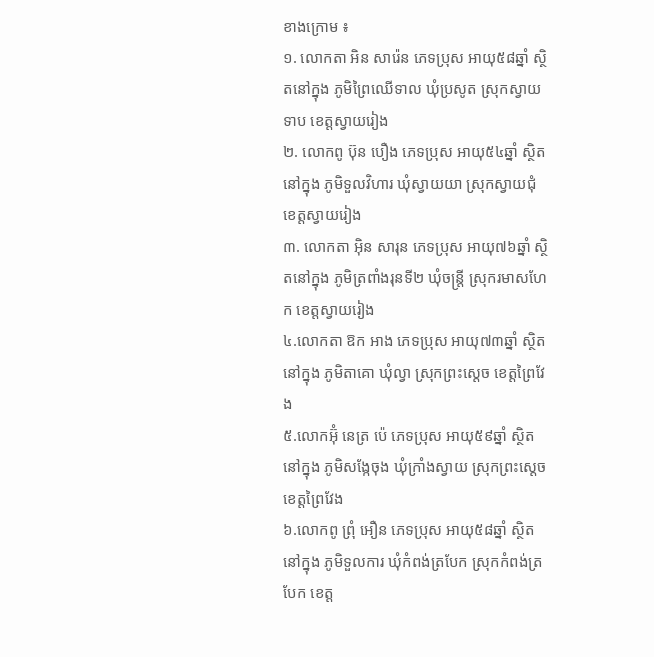ខាងក្រោម ៖
១. លោកតា អិន សារ៉េន ភេទប្រុស អាយុ៥៨ឆ្នាំ ស្ថិតនៅក្នុង ភូមិព្រៃឈើទាល ឃុំប្រសូត ស្រុកស្វាយទាប ខេត្តស្វាយរៀង
២. លោកពូ ប៊ុន បឿង ភេទប្រុស អាយុ៥៤ឆ្នាំ ស្ថិតនៅក្នុង ភូមិទួលវិហារ ឃុំស្វាយយា ស្រុកស្វាយជុំ ខេត្តស្វាយរៀង
៣. លោកតា អ៊ិន សារុន ភេទប្រុស អាយុ៧៦ឆ្នាំ ស្ថិតនៅក្នុង ភូមិត្រពាំងរុនទី២ ឃុំចន្រ្តី ស្រុករមាសហែក ខេត្តស្វាយរៀង
៤.លោកតា ឱក អាង ភេទប្រុស អាយុ៧៣ឆ្នាំ ស្ថិតនៅក្នុង ភូមិតាគោ ឃុំល្វា ស្រុកព្រះស្ដេច ខេត្តព្រៃវែង
៥.លោកអ៊ុំ នេត្រ ប៉េ ភេទប្រុស អាយុ៥៩ឆ្នាំ ស្ថិតនៅក្នុង ភូមិសង្កែចុង ឃុំក្រាំងស្វាយ ស្រុកព្រះស្ដេចខេត្តព្រៃវែង
៦.លោកពូ ព្រុំ អឿន ភេទប្រុស អាយុ៥៨ឆ្នាំ ស្ថិតនៅក្នុង ភូមិទួលការ ឃុំកំពង់ត្របែក ស្រុកកំពង់ត្របែក ខេត្ត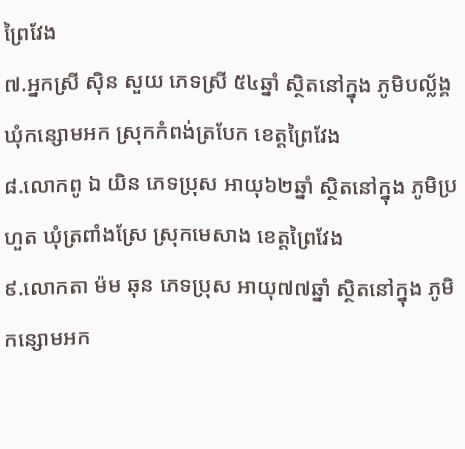ព្រៃវែង
៧.អ្នកស្រី ស៊ិន សួយ ភេទស្រី ៥៤ឆ្នាំ ស្ថិតនៅក្នុង ភូមិបល្ល័ង្គ ឃុំកន្សោមអក ស្រុកកំពង់ត្របែក ខេត្តព្រៃវែង
៨.លោកពូ ឯ យិន ភេទប្រុស អាយុ៦២ឆ្នាំ ស្ថិតនៅក្នុង ភូមិប្រហួត ឃុំត្រពាំងស្រែ ស្រុកមេសាង ខេត្តព្រៃវែង
៩.លោកតា ម៉ម ឆុន ភេទប្រុស អាយុ៧៧ឆ្នាំ ស្ថិតនៅក្នុង ភូមិកន្សោមអក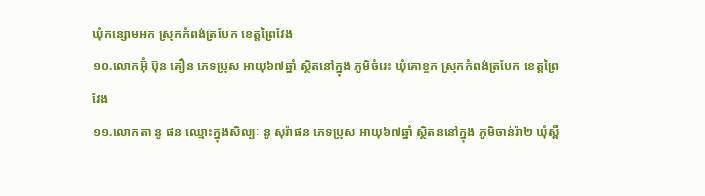ឃុំកន្សោមអក ស្រុកកំពង់ត្របែក ខេត្តព្រៃវែង
១០.លោកអ៊ុំ ប៊ុន គឿន ភេទប្រុស អាយុ៦៧ឆ្នាំ ស្ថិតនៅក្នុង ភូមិចំរេះ ឃុំគោខ្ចក ស្រុកកំពង់ត្របែក ខេត្តព្រៃវែង
១១.លោកតា នូ ផន ឈ្មោះក្នុងសិល្បៈ នូ សុរ៉ាផន ភេទប្រុស អាយុ៦៧ឆ្នាំ ស្ថិតននៅក្នុង ភូមិចាន់រ៉ា២ ឃុំស្ពឺ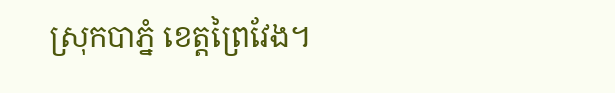ស្រុកបាភ្នំ ខេត្តព្រៃវែង។